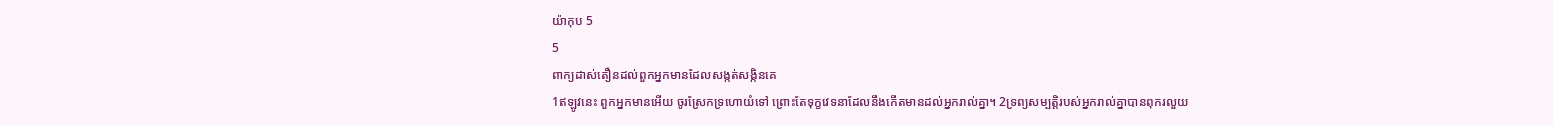យ៉ាកុប 5
5
ពាក្យដាស់តឿនដល់ពួកអ្នកមានដែលសង្កត់សង្កិនគេ
1ឥឡូវនេះ ពួកអ្នកមានអើយ ចូរស្រែកទ្រហោយំទៅ ព្រោះតែទុក្ខវេទនាដែលនឹងកើតមានដល់អ្នករាល់គ្នា។ 2ទ្រព្យសម្បត្តិរបស់អ្នករាល់គ្នាបានពុករលួយ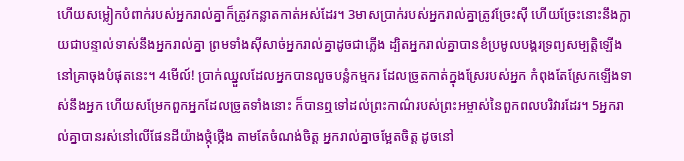ហើយសម្លៀកបំពាក់របស់អ្នករាល់គ្នាក៏ត្រូវកន្លាតកាត់អស់ដែរ។ 3មាសប្រាក់របស់អ្នករាល់គ្នាត្រូវច្រែះស៊ី ហើយច្រែះនោះនឹងក្លាយជាបន្ទាល់ទាស់នឹងអ្នករាល់គ្នា ព្រមទាំងស៊ីសាច់អ្នករាល់គ្នាដូចជាភ្លើង ដ្បិតអ្នករាល់គ្នាបានខំប្រមូលបង្គរទ្រព្យសម្បត្តិឡើងនៅគ្រាចុងបំផុតនេះ។ 4មើល៍! ប្រាក់ឈ្នួលដែលអ្នកបានលួចបន្លំកម្មករ ដែលច្រូតកាត់ក្នុងស្រែរបស់អ្នក កំពុងតែស្រែកឡើងទាស់នឹងអ្នក ហើយសម្រែកពួកអ្នកដែលច្រូតទាំងនោះ ក៏បានឮទៅដល់ព្រះកាណ៌របស់ព្រះអម្ចាស់នៃពួកពលបរិវារដែរ។ 5អ្នករាល់គ្នាបានរស់នៅលើផែនដីយ៉ាងថ្កុំថ្កើង តាមតែចំណង់ចិត្ត អ្នករាល់គ្នាចម្អែតចិត្ត ដូចនៅ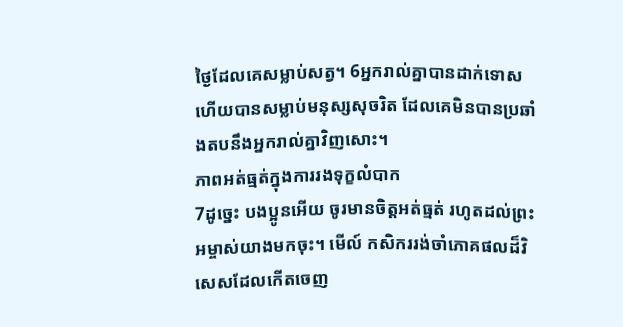ថ្ងៃដែលគេសម្លាប់សត្វ។ 6អ្នករាល់គ្នាបានដាក់ទោស ហើយបានសម្លាប់មនុស្សសុចរិត ដែលគេមិនបានប្រឆាំងតបនឹងអ្នករាល់គ្នាវិញសោះ។
ភាពអត់ធ្មត់ក្នុងការរងទុក្ខលំបាក
7ដូច្នេះ បងប្អូនអើយ ចូរមានចិត្តអត់ធ្មត់ រហូតដល់ព្រះអម្ចាស់យាងមកចុះ។ មើល៍ កសិកររង់ចាំភោគផលដ៏វិសេសដែលកើតចេញ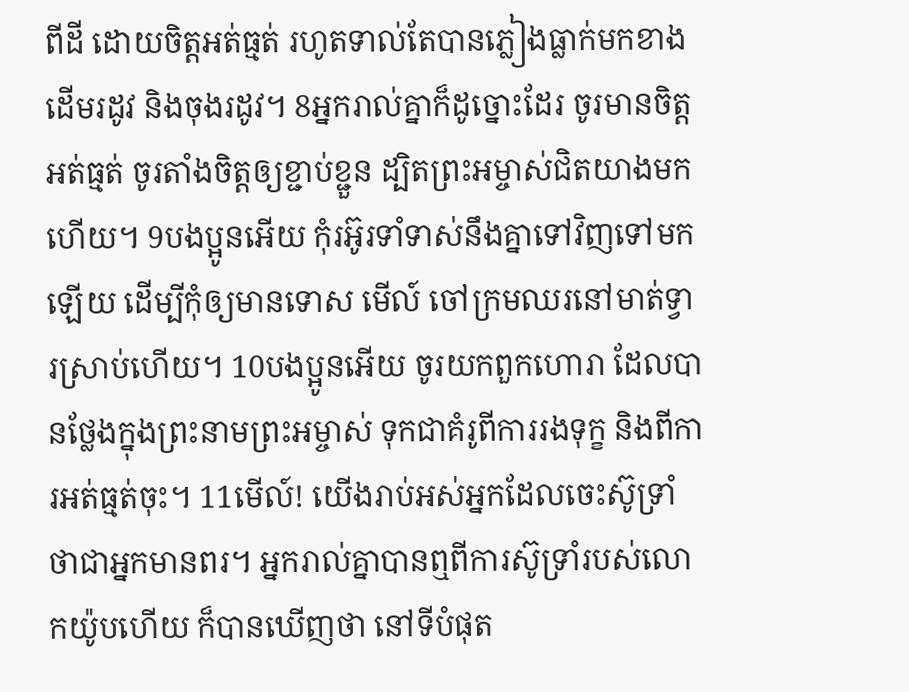ពីដី ដោយចិត្តអត់ធ្មត់ រហូតទាល់តែបានភ្លៀងធ្លាក់មកខាងដើមរដូវ និងចុងរដូវ។ 8អ្នករាល់គ្នាក៏ដូច្នោះដែរ ចូរមានចិត្តអត់ធ្មត់ ចូរតាំងចិត្តឲ្យខ្ជាប់ខ្ជួន ដ្បិតព្រះអម្ចាស់ជិតយាងមកហើយ។ 9បងប្អូនអើយ កុំរអ៊ូរទាំទាស់នឹងគ្នាទៅវិញទៅមកឡើយ ដើម្បីកុំឲ្យមានទោស មើល៍ ចៅក្រមឈរនៅមាត់ទ្វារស្រាប់ហើយ។ 10បងប្អូនអើយ ចូរយកពួកហោរា ដែលបានថ្លែងក្នុងព្រះនាមព្រះអម្ចាស់ ទុកជាគំរូពីការរងទុក្ខ និងពីការអត់ធ្មត់ចុះ។ 11មើល៍! យើងរាប់អស់អ្នកដែលចេះស៊ូទ្រាំ ថាជាអ្នកមានពរ។ អ្នករាល់គ្នាបានឮពីការស៊ូទ្រាំរបស់លោកយ៉ូបហើយ ក៏បានឃើញថា នៅទីបំផុត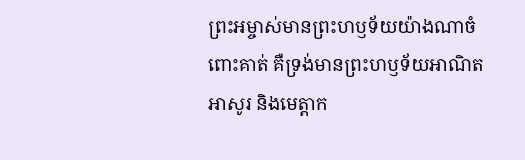ព្រះអម្ចាស់មានព្រះហឫទ័យយ៉ាងណាចំពោះគាត់ គឺទ្រង់មានព្រះហឫទ័យអាណិតអាសូរ និងមេត្ដាក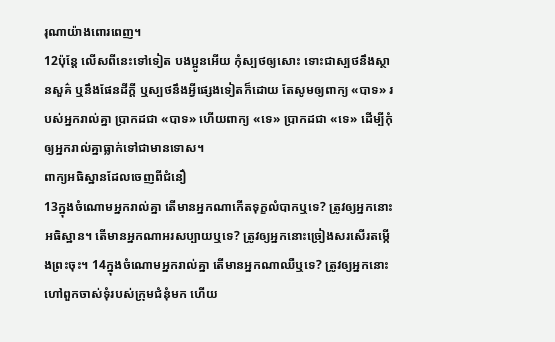រុណាយ៉ាងពោរពេញ។
12ប៉ុន្ដែ លើសពីនេះទៅទៀត បងប្អូនអើយ កុំស្បថឲ្យសោះ ទោះជាស្បថនឹងស្ថានសួគ៌ ឬនឹងផែនដីក្តី ឬស្បថនឹងអ្វីផ្សេងទៀតក៏ដោយ តែសូមឲ្យពាក្យ «បាទ» របស់អ្នករាល់គ្នា ប្រាកដជា «បាទ» ហើយពាក្យ «ទេ» ប្រាកដជា «ទេ» ដើម្បីកុំឲ្យអ្នករាល់គ្នាធ្លាក់ទៅជាមានទោស។
ពាក្យអធិស្ឋានដែលចេញពីជំនឿ
13ក្នុងចំណោមអ្នករាល់គ្នា តើមានអ្នកណាកើតទុក្ខលំបាកឬទេ? ត្រូវឲ្យអ្នកនោះអធិស្ឋាន។ តើមានអ្នកណាអរសប្បាយឬទេ? ត្រូវឲ្យអ្នកនោះច្រៀងសរសើរតម្កើងព្រះចុះ។ 14ក្នុងចំណោមអ្នករាល់គ្នា តើមានអ្នកណាឈឺឬទេ? ត្រូវឲ្យអ្នកនោះហៅពួកចាស់ទុំរបស់ក្រុមជំនុំមក ហើយ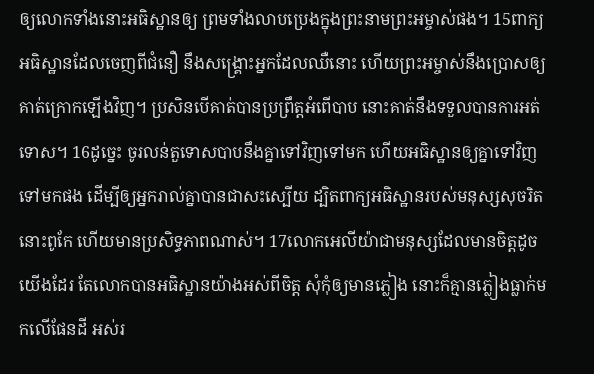ឲ្យលោកទាំងនោះអធិស្ឋានឲ្យ ព្រមទាំងលាបប្រេងក្នុងព្រះនាមព្រះអម្ចាស់ផង។ 15ពាក្យអធិស្ឋានដែលចេញពីជំនឿ នឹងសង្គ្រោះអ្នកដែលឈឺនោះ ហើយព្រះអម្ចាស់នឹងប្រោសឲ្យគាត់ក្រោកឡើងវិញ។ ប្រសិនបើគាត់បានប្រព្រឹត្តអំពើបាប នោះគាត់នឹងទទួលបានការអត់ទោស។ 16ដូច្នេះ ចូរលន់តួទោសបាបនឹងគ្នាទៅវិញទៅមក ហើយអធិស្ឋានឲ្យគ្នាទៅវិញទៅមកផង ដើម្បីឲ្យអ្នករាល់គ្នាបានជាសះស្បើយ ដ្បិតពាក្យអធិស្ឋានរបស់មនុស្សសុចរិត នោះពូកែ ហើយមានប្រសិទ្ធភាពណាស់។ 17លោកអេលីយ៉ាជាមនុស្សដែលមានចិត្តដូចយើងដែរ តែលោកបានអធិស្ឋានយ៉ាងអស់ពីចិត្ត សុំកុំឲ្យមានភ្លៀង នោះក៏គ្មានភ្លៀងធ្លាក់មកលើផែនដី អស់រ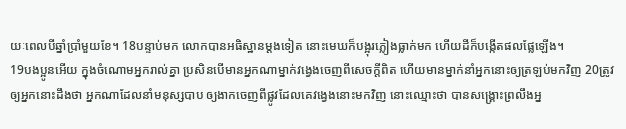យៈពេលបីឆ្នាំប្រាំមួយខែ។ 18បន្ទាប់មក លោកបានអធិស្ឋានម្តងទៀត នោះមេឃក៏បង្អុរភ្លៀងធ្លាក់មក ហើយដីក៏បង្កើតផលផ្លែឡើង។
19បងប្អូនអើយ ក្នុងចំណោមអ្នករាល់គ្នា ប្រសិនបើមានអ្នកណាម្នាក់វង្វេងចេញពីសេចក្តីពិត ហើយមានម្នាក់នាំអ្នកនោះឲ្យត្រឡប់មកវិញ 20ត្រូវឲ្យអ្នកនោះដឹងថា អ្នកណាដែលនាំមនុស្សបាប ឲ្យងាកចេញពីផ្លូវដែលគេវង្វេងនោះមកវិញ នោះឈ្មោះថា បានសង្គ្រោះព្រលឹងអ្ន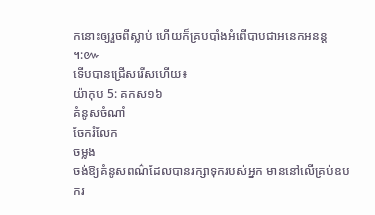កនោះឲ្យរួចពីស្លាប់ ហើយក៏គ្របបាំងអំពើបាបជាអនេកអនន្ត ។:៚
ទើបបានជ្រើសរើសហើយ៖
យ៉ាកុប 5: គកស១៦
គំនូសចំណាំ
ចែករំលែក
ចម្លង
ចង់ឱ្យគំនូសពណ៌ដែលបានរក្សាទុករបស់អ្នក មាននៅលើគ្រប់ឧបករ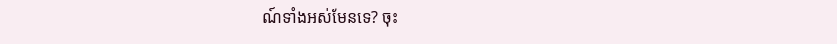ណ៍ទាំងអស់មែនទេ? ចុះ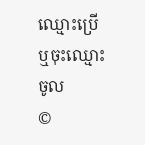ឈ្មោះប្រើ ឬចុះឈ្មោះចូល
©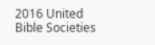2016 United Bible Societies